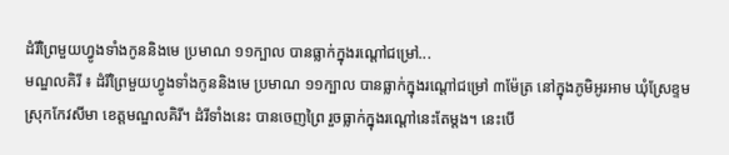ដំរីព្រៃមួយហ្វូងទាំងកូននិងមេ ប្រមាណ ១១ក្បាល បានធ្លាក់ក្នុងរណ្ដៅជម្រៅ...
មណ្ឌលគិរី ៖ ដំរីព្រៃមួយហ្វូងទាំងកូននិងមេ ប្រមាណ ១១ក្បាល បានធ្លាក់ក្នុងរណ្ដៅជម្រៅ ៣ម៉ែត្រ នៅក្នុងភូមិអូរអាម ឃុំស្រែខ្ទម ស្រុកកែវសីមា ខេត្តមណ្ឌលគិរី។ ដំរីទាំងនេះ បានចេញព្រៃ រួចធ្លាក់ក្នុងរណ្ដៅនេះតែម្ដង។ នេះបើ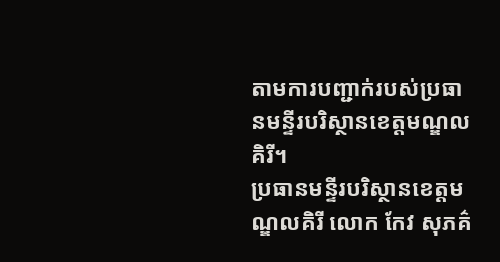តាមការបញ្ជាក់របស់ប្រធានមន្ទីរបរិស្ថានខេត្តមណ្ឌលគិរី។
ប្រធានមន្ទីរបរិស្ថានខេត្តមណ្ឌលគិរី លោក កែវ សុភគ៌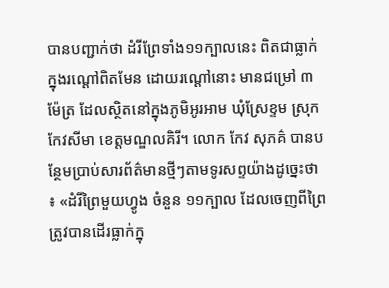បានបញ្ជាក់ថា ដំរីព្រែទាំង១១ក្បាលនេះ ពិតជាធ្លាក់ក្នុងរណ្ដៅពិតមែន ដោយរណ្ដៅនោះ មានជម្រៅ ៣ ម៉ែត្រ ដែលស្ថិតនៅក្នុងភូមិអូរអាម ឃុំស្រែខ្ទម ស្រុកកែវសីមា ខេត្តមណ្ឌលគិរី។ លោក កែវ សុភគ៌ បានបន្ថែមប្រាប់សារព័ត៌មានថ្មីៗតាមទូរសព្ទយ៉ាងដូច្នេះថា ៖ «ដំរីព្រៃមួយហ្វូង ចំនួន ១១ក្បាល ដែលចេញពីព្រៃ ត្រូវបានដើរធ្លាក់ក្នុ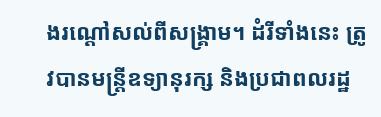ងរណ្ដៅសល់ពីសង្គ្រាម។ ដំរីទាំងនេះ ត្រូវបានមន្ត្រីឧទ្យានុរក្ស និងប្រជាពលរដ្ឋ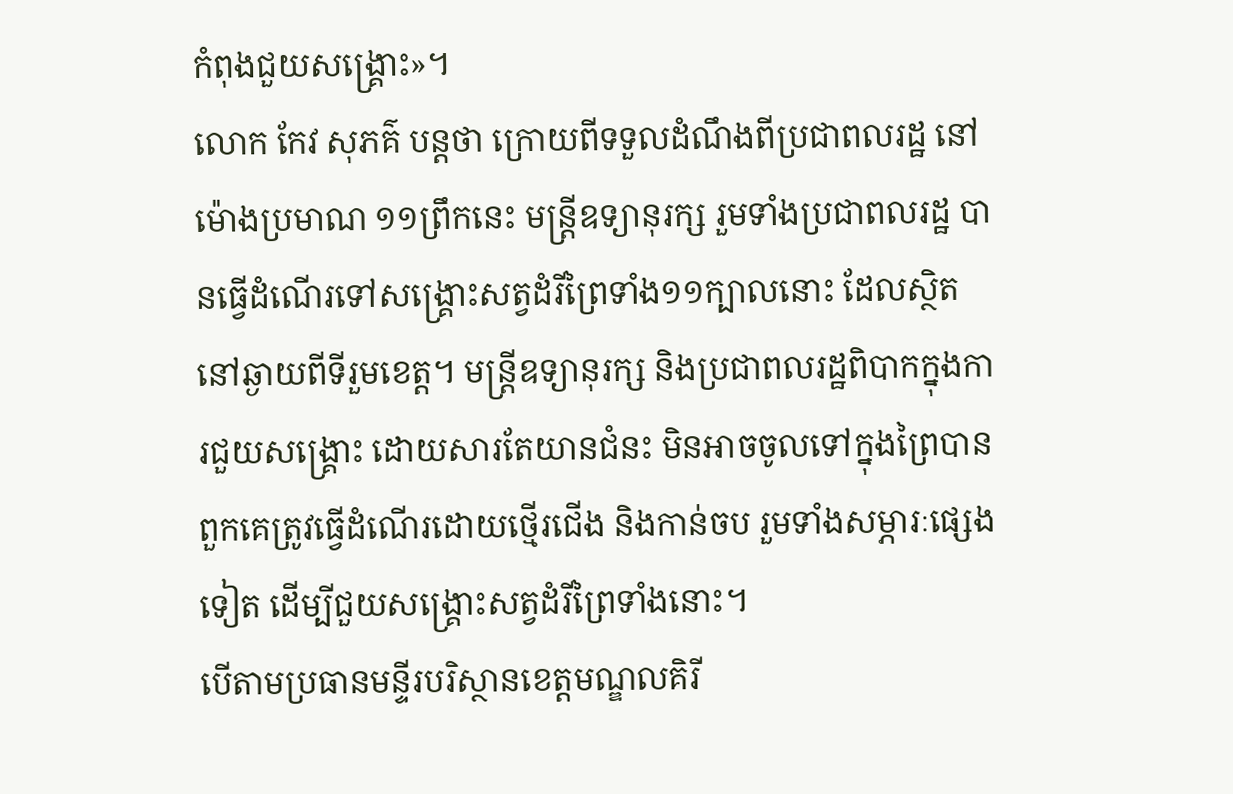កំពុងជួយសង្គ្រោះ»។
លោក កែវ សុភគ៌ បន្តថា ក្រោយពីទទួលដំណឹងពីប្រជាពលរដ្ឋ នៅម៉ោងប្រមាណ ១១ព្រឹកនេះ មន្ត្រីឧទ្យានុរក្ស រួមទាំងប្រជាពលរដ្ឋ បានធ្វើដំណើរទៅសង្គ្រោះសត្វដំរីព្រៃទាំង១១ក្បាលនោះ ដែលស្ថិតនៅឆ្ងាយពីទីរួមខេត្ត។ មន្ត្រីឧទ្យានុរក្ស និងប្រជាពលរដ្ឋពិបាកក្នុងការជួយសង្គ្រោះ ដោយសារតែយានជំនះ មិនអាចចូលទៅក្នុងព្រៃបាន ពួកគេត្រូវធ្វើដំណើរដោយថ្មើរជើង និងកាន់ចប រួមទាំងសម្ភារៈផ្សេងទៀត ដើម្បីជួយសង្គ្រោះសត្វដំរីព្រៃទាំងនោះ។
បើតាមប្រធានមន្ទីរបរិស្ថានខេត្តមណ្ឌលគិរី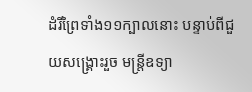ដំរីព្រៃទាំង១១ក្បាលនោះ បន្ទាប់ពីជួយសង្គ្រោះរួច មន្ត្រីឧទ្យា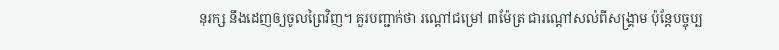នុរក្ស នឹងដេញឲ្យចូលព្រៃវិញ។ គួរបញ្ជាក់ថា រណ្ដៅជម្រៅ ៣ម៉ែត្រ ជារណ្ដៅសល់ពីសង្គ្រាម ប៉ុន្តែបច្ចុប្ប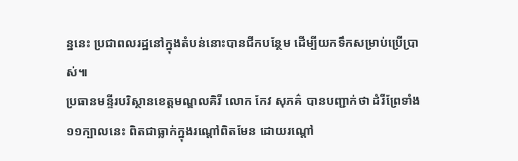ន្ននេះ ប្រជាពលរដ្ឋនៅក្នុងតំបន់នោះបានជីកបន្ថែម ដើម្បីយកទឹកសម្រាប់ប្រើប្រាស់៕
ប្រធានមន្ទីរបរិស្ថានខេត្តមណ្ឌលគិរី លោក កែវ សុភគ៌ បានបញ្ជាក់ថា ដំរីព្រែទាំង១១ក្បាលនេះ ពិតជាធ្លាក់ក្នុងរណ្ដៅពិតមែន ដោយរណ្ដៅ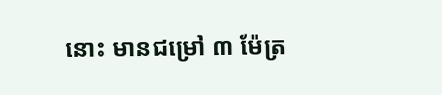នោះ មានជម្រៅ ៣ ម៉ែត្រ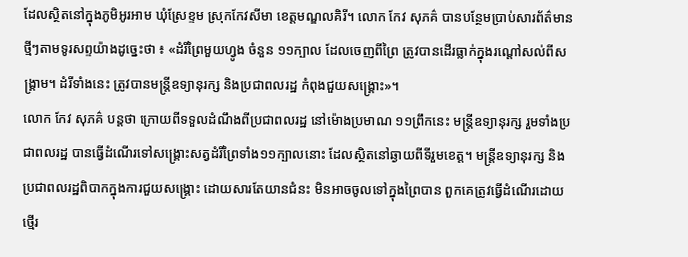ដែលស្ថិតនៅក្នុងភូមិអូរអាម ឃុំស្រែខ្ទម ស្រុកកែវសីមា ខេត្តមណ្ឌលគិរី។ លោក កែវ សុភគ៌ បានបន្ថែមប្រាប់សារព័ត៌មានថ្មីៗតាមទូរសព្ទយ៉ាងដូច្នេះថា ៖ «ដំរីព្រៃមួយហ្វូង ចំនួន ១១ក្បាល ដែលចេញពីព្រៃ ត្រូវបានដើរធ្លាក់ក្នុងរណ្ដៅសល់ពីសង្គ្រាម។ ដំរីទាំងនេះ ត្រូវបានមន្ត្រីឧទ្យានុរក្ស និងប្រជាពលរដ្ឋ កំពុងជួយសង្គ្រោះ»។
លោក កែវ សុភគ៌ បន្តថា ក្រោយពីទទួលដំណឹងពីប្រជាពលរដ្ឋ នៅម៉ោងប្រមាណ ១១ព្រឹកនេះ មន្ត្រីឧទ្យានុរក្ស រួមទាំងប្រជាពលរដ្ឋ បានធ្វើដំណើរទៅសង្គ្រោះសត្វដំរីព្រៃទាំង១១ក្បាលនោះ ដែលស្ថិតនៅឆ្ងាយពីទីរួមខេត្ត។ មន្ត្រីឧទ្យានុរក្ស និងប្រជាពលរដ្ឋពិបាកក្នុងការជួយសង្គ្រោះ ដោយសារតែយានជំនះ មិនអាចចូលទៅក្នុងព្រៃបាន ពួកគេត្រូវធ្វើដំណើរដោយថ្មើរ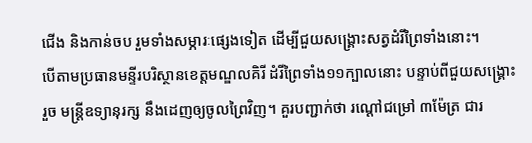ជើង និងកាន់ចប រួមទាំងសម្ភារៈផ្សេងទៀត ដើម្បីជួយសង្គ្រោះសត្វដំរីព្រៃទាំងនោះ។
បើតាមប្រធានមន្ទីរបរិស្ថានខេត្តមណ្ឌលគិរី ដំរីព្រៃទាំង១១ក្បាលនោះ បន្ទាប់ពីជួយសង្គ្រោះរួច មន្ត្រីឧទ្យានុរក្ស នឹងដេញឲ្យចូលព្រៃវិញ។ គួរបញ្ជាក់ថា រណ្ដៅជម្រៅ ៣ម៉ែត្រ ជារ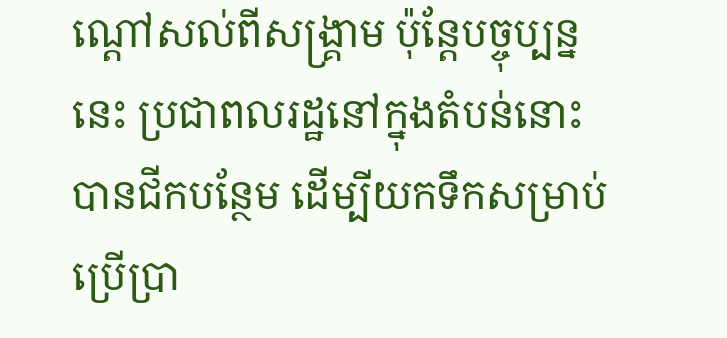ណ្ដៅសល់ពីសង្គ្រាម ប៉ុន្តែបច្ចុប្បន្ននេះ ប្រជាពលរដ្ឋនៅក្នុងតំបន់នោះបានជីកបន្ថែម ដើម្បីយកទឹកសម្រាប់ប្រើប្រា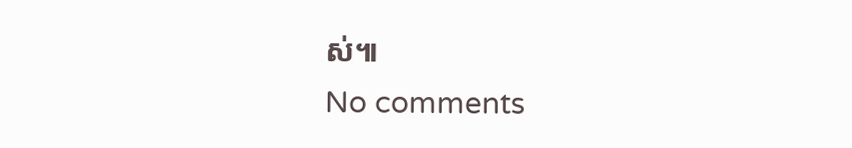ស់៕
No comments